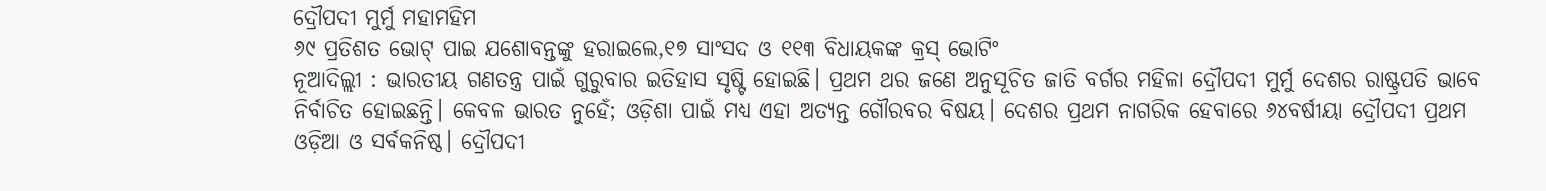ଦ୍ରୌପଦୀ ମୁର୍ମୁ ମହାମହିମ
୬୯ ପ୍ରତିଶତ ଭୋଟ୍ ପାଇ ଯଶୋବନ୍ତଙ୍କୁ ହରାଇଲେ,୧୭ ସାଂସଦ ଓ ୧୧୩ ବିଧାୟକଙ୍କ କ୍ରସ୍ ଭୋଟିଂ
ନୂଆଦିଲ୍ଲୀ : ଭାରତୀୟ ଗଣତନ୍ତ୍ର ପାଇଁ ଗୁରୁବାର ଇତିହାସ ସୃଷ୍ଟି ହୋଇଛି। ପ୍ରଥମ ଥର ଜଣେ ଅନୁସୂଚିତ ଜାତି ବର୍ଗର ମହିଳା ଦ୍ରୌପଦୀ ମୁର୍ମୁ ଦେଶର ରାଷ୍ଟ୍ରପତି ଭାବେ ନିର୍ବାଚିତ ହୋଇଛନ୍ତି। କେବଳ ଭାରତ ନୁହେଁ; ଓଡ଼ିଶା ପାଇଁ ମଧ୍ୟ ଏହା ଅତ୍ୟନ୍ତ ଗୌରବର ବିଷୟ। ଦେଶର ପ୍ରଥମ ନାଗରିକ ହେବାରେ ୬୪ବର୍ଷୀୟା ଦ୍ରୌପଦୀ ପ୍ରଥମ ଓଡ଼ିଆ ଓ ସର୍ବକନିଷ୍ଠ। ଦ୍ରୌପଦୀ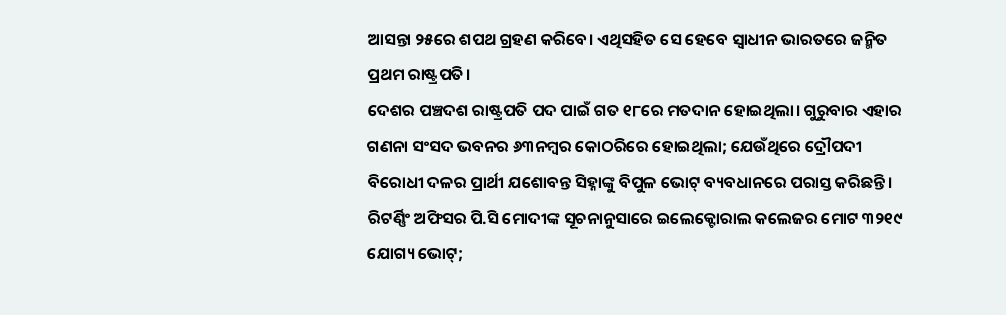ଆସନ୍ତା ୨୫ରେ ଶପଥ ଗ୍ରହଣ କରିବେ। ଏଥିସହିତ ସେ ହେବେ ସ୍ବାଧୀନ ଭାରତରେ ଜନ୍ମିତ ପ୍ରଥମ ରାଷ୍ଟ୍ରପତି।
ଦେଶର ପଞ୍ଚଦଶ ରାଷ୍ଟ୍ରପତି ପଦ ପାଇଁ ଗତ ୧୮ରେ ମତଦାନ ହୋଇଥିଲା। ଗୁରୁବାର ଏହାର ଗଣନା ସଂସଦ ଭବନର ୬୩ନମ୍ବର କୋଠରିରେ ହୋଇଥିଲା; ଯେଉଁଥିରେ ଦ୍ରୌପଦୀ ବିରୋଧୀ ଦଳର ପ୍ରାର୍ଥୀ ଯଶୋବନ୍ତ ସିହ୍ନାଙ୍କୁ ବିପୁଳ ଭୋଟ୍ ବ୍ୟବଧାନରେ ପରାସ୍ତ କରିଛନ୍ତି। ରିଟର୍ଣ୍ଣିଂ ଅଫିସର ପି.ସି ମୋଦୀଙ୍କ ସୂଚନାନୁସାରେ ଇଲେକ୍ଟୋରାଲ କଲେଜର ମୋଟ ୩୨୧୯ ଯୋଗ୍ୟ ଭୋଟ୍;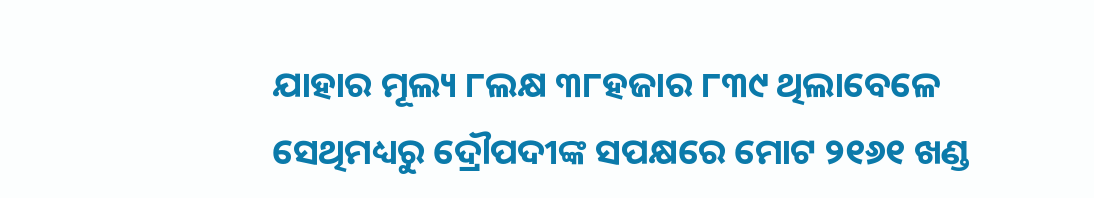ଯାହାର ମୂଲ୍ୟ ୮ଲକ୍ଷ ୩୮ହଜାର ୮୩୯ ଥିଲାବେଳେ ସେଥିମଧ୍ୟରୁ ଦ୍ରୌପଦୀଙ୍କ ସପକ୍ଷରେ ମୋଟ ୨୧୬୧ ଖଣ୍ଡ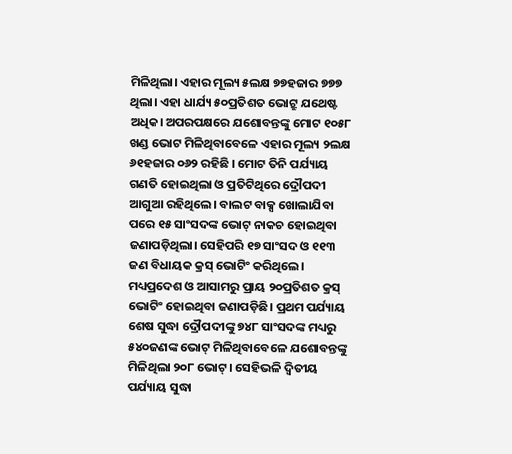ମିଳିଥିଲା। ଏହାର ମୂଲ୍ୟ ୫ଲକ୍ଷ ୭୭ହଜାର ୭୭୭ ଥିଲା। ଏହା ଧାର୍ଯ୍ୟ ୫୦ପ୍ରତିଶତ ଭୋଟ୍ରୁ ଯଥେଷ୍ଟ ଅଧିକ। ଅପରପକ୍ଷରେ ଯଶୋବନ୍ତଙ୍କୁ ମୋଟ ୧୦୫୮ ଖଣ୍ଡ ଭୋଟ ମିଳିଥିବାବେଳେ ଏହାର ମୂଲ୍ୟ ୨ଲକ୍ଷ ୬୧ହଜାର ୦୬୨ ରହିଛି । ମୋଟ ତିନି ପର୍ଯ୍ୟାୟ ଗଣତି ହୋଇଥିଲା ଓ ପ୍ରତିଟିଥିରେ ଦ୍ରୌପଦୀ ଆଗୁଆ ରହିଥିଲେ। ବାଲଟ ବାକ୍ସ ଖୋଲାଯିବା ପରେ ୧୫ ସାଂସଦଙ୍କ ଭୋଟ୍ ନାକଚ ହୋଇଥିବା ଜଣାପଡ଼ିଥିଲା। ସେହିପରି ୧୭ ସାଂସଦ ଓ ୧୧୩ ଜଣ ବିଧାୟକ କ୍ରସ୍ ଭୋଟିଂ କରିଥିଲେ। ମଧ୍ୟପ୍ରଦେଶ ଓ ଆସାମରୁ ପ୍ରାୟ ୨୦ପ୍ରତିଶତ କ୍ରସ୍ ଭୋଟିଂ ହୋଇଥିବା ଜଣାପଡ଼ିଛି। ପ୍ରଥମ ପର୍ଯ୍ୟାୟ ଶେଷ ସୁଦ୍ଧା ଦ୍ରୌପଦୀଙ୍କୁ ୭୪୮ ସାଂସଦଙ୍କ ମଧ୍ୟରୁ ୫୪୦ଜଣଙ୍କ ଭୋଟ୍ ମିଳିଥିବାବେଳେ ଯଶୋବନ୍ତଙ୍କୁ ମିଳିଥିଲା ୨୦୮ ଭୋଟ୍। ସେହିଭଳି ଦ୍ବିତୀୟ ପର୍ଯ୍ୟାୟ ସୁଦ୍ଧା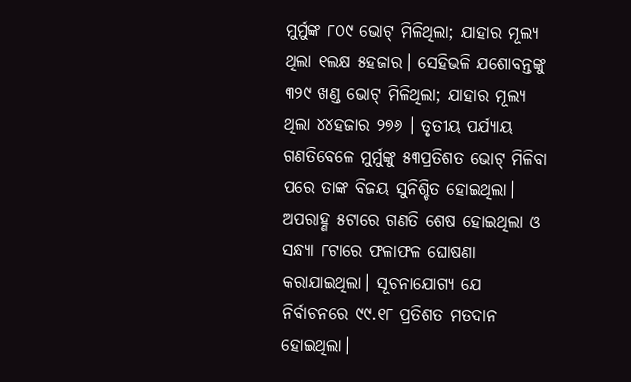ମୁର୍ମୁଙ୍କ ୮୦୯ ଭୋଟ୍ ମିଳିଥିଲା; ଯାହାର ମୂଲ୍ୟ ଥିଲା ୧ଲକ୍ଷ ୫ହଜାର। ସେହିଭଳି ଯଶୋବନ୍ତଙ୍କୁ ୩୨୯ ଖଣ୍ଡ ଭୋଟ୍ ମିଳିଥିଲା; ଯାହାର ମୂଲ୍ୟ ଥିଲା ୪୪ହଜାର ୨୭୬ । ତୃତୀୟ ପର୍ଯ୍ୟାୟ ଗଣତିବେଳେ ମୁର୍ମୁଙ୍କୁ ୫୩ପ୍ରତିଶତ ଭୋଟ୍ ମିଳିବା ପରେ ତାଙ୍କ ବିଜୟ ସୁନିଶ୍ଚିତ ହୋଇଥିଲା। ଅପରାହ୍ଣ ୫ଟାରେ ଗଣତି ଶେଷ ହୋଇଥିଲା ଓ ସନ୍ଧ୍ୟା ୮ଟାରେ ଫଳାଫଳ ଘୋଷଣା କରାଯାଇଥିଲା। ସୂଚନାଯୋଗ୍ୟ ଯେ ନିର୍ବାଚନରେ ୯୯.୧୮ ପ୍ରତିଶତ ମତଦାନ ହୋଇଥିଲା।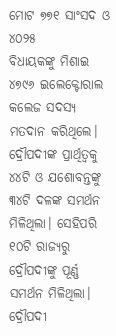ମୋଟ ୭୭୧ ସାଂସଦ ଓ ୪୦୨୫
ବିଧାୟକଙ୍କୁ ମିଶାଇ ୪୭୯୬ ଇଲେକ୍ଟୋରାଲ କଲେଜ ସଦସ୍ୟ ମତଦାନ କରିଥିଲେ। ଦ୍ରୌପଦୀଙ୍କ ପ୍ରାର୍ଥିତ୍ବକୁ ୪୪ଟି ଓ ଯଶୋବନ୍ତଙ୍କୁ ୩୪ଟି ଦଳଙ୍କ ସମର୍ଥନ ମିଳିଥିଲା। ସେହିପରି ୧୦ଟି ରାଜ୍ୟରୁ ଦ୍ରୌପଦୀଙ୍କୁ ପୂର୍ଣ୍ଣ ସମର୍ଥନ ମିଳିଥିଲା। ଦ୍ରୌପଦୀ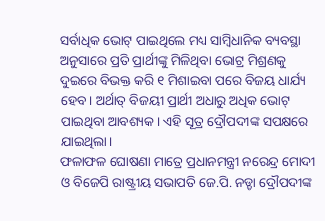ସର୍ବାଧିକ ଭୋଟ୍ ପାଇଥିଲେ ମଧ୍ୟ ସାମ୍ବିଧାନିକ ବ୍ୟବସ୍ଥା ଅନୁସାରେ ପ୍ରତି ପ୍ରାର୍ଥୀଙ୍କୁ ମିଳିଥିବା ଭୋଟ୍ର ମିଶ୍ରଣକୁ ଦୁଇରେ ବିଭକ୍ତ କରି ୧ ମିଶାଇବା ପରେ ବିଜୟ ଧାର୍ଯ୍ୟ ହେବ। ଅର୍ଥାତ୍ ବିଜୟୀ ପ୍ରାର୍ଥୀ ଅଧାରୁ ଅଧିକ ଭୋଟ୍ ପାଇଥିବା ଆବଶ୍ୟକ। ଏହି ସୂତ୍ର ଦ୍ରୌପଦୀଙ୍କ ସପକ୍ଷରେ ଯାଇଥିଲା।
ଫଳାଫଳ ଘୋଷଣା ମାତ୍ରେ ପ୍ରଧାନମନ୍ତ୍ରୀ ନରେନ୍ଦ୍ର ମୋଦୀ ଓ ବିଜେପି ରାଷ୍ଟ୍ରୀୟ ସଭାପତି ଜେ.ପି. ନଡ୍ଡା ଦ୍ରୌପଦୀଙ୍କ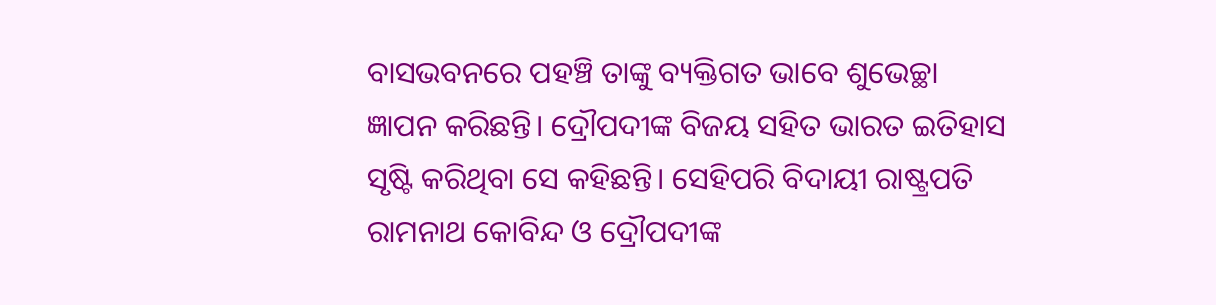ବାସଭବନରେ ପହଞ୍ଚି ତାଙ୍କୁ ବ୍ୟକ୍ତିଗତ ଭାବେ ଶୁଭେଚ୍ଛା ଜ୍ଞାପନ କରିଛନ୍ତି। ଦ୍ରୌପଦୀଙ୍କ ବିଜୟ ସହିତ ଭାରତ ଇତିହାସ ସୃଷ୍ଟି କରିଥିବା ସେ କହିଛନ୍ତି। ସେହିପରି ବିଦାୟୀ ରାଷ୍ଟ୍ରପତି ରାମନାଥ କୋବିନ୍ଦ ଓ ଦ୍ରୌପଦୀଙ୍କ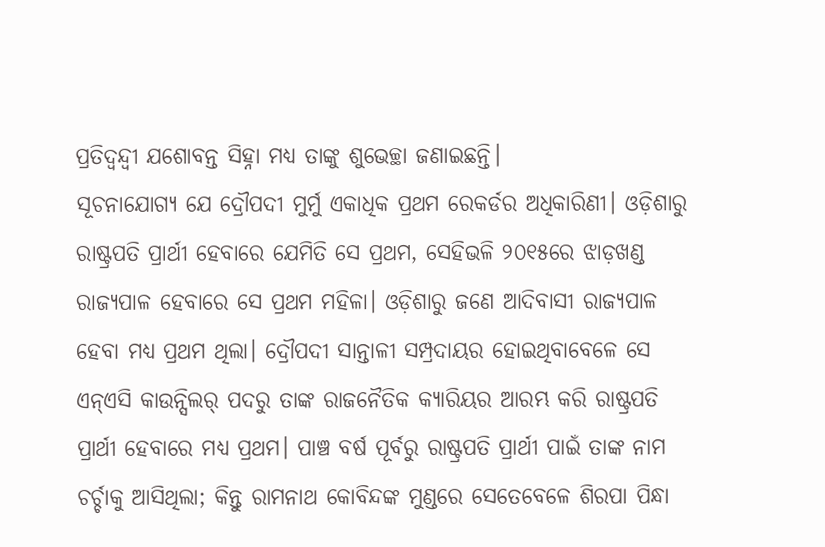ପ୍ରତିଦ୍ବନ୍ଦ୍ବୀ ଯଶୋବନ୍ତ ସିହ୍ନା ମଧ୍ୟ ତାଙ୍କୁ ଶୁଭେଚ୍ଛା ଜଣାଇଛନ୍ତି।
ସୂଚନାଯୋଗ୍ୟ ଯେ ଦ୍ରୌପଦୀ ମୁର୍ମୁ ଏକାଧିକ ପ୍ରଥମ ରେକର୍ଡର ଅଧିକାରିଣୀ। ଓଡ଼ିଶାରୁ ରାଷ୍ଟ୍ରପତି ପ୍ରାର୍ଥୀ ହେବାରେ ଯେମିତି ସେ ପ୍ରଥମ, ସେହିଭଳି ୨୦୧୫ରେ ଝାଡ଼ଖଣ୍ଡ ରାଜ୍ୟପାଳ ହେବାରେ ସେ ପ୍ରଥମ ମହିଳା। ଓଡ଼ିଶାରୁ ଜଣେ ଆଦିବାସୀ ରାଜ୍ୟପାଳ ହେବା ମଧ୍ୟ ପ୍ରଥମ ଥିଲା। ଦ୍ରୌପଦୀ ସାନ୍ତାଳୀ ସମ୍ପ୍ରଦାୟର ହୋଇଥିବାବେଳେ ସେ ଏନ୍ଏସି କାଉନ୍ସିଲର୍ ପଦରୁ ତାଙ୍କ ରାଜନୈତିକ କ୍ୟାରିୟର ଆରମ୍ଭ କରି ରାଷ୍ଟ୍ରପତି ପ୍ରାର୍ଥୀ ହେବାରେ ମଧ୍ୟ ପ୍ରଥମ। ପାଞ୍ଚ ବର୍ଷ ପୂର୍ବରୁ ରାଷ୍ଟ୍ରପତି ପ୍ରାର୍ଥୀ ପାଇଁ ତାଙ୍କ ନାମ ଚର୍ଚ୍ଚାକୁ ଆସିଥିଲା; କିନ୍ତୁ ରାମନାଥ କୋବିନ୍ଦଙ୍କ ମୁଣ୍ଡରେ ସେତେବେଳେ ଶିରପା ପିନ୍ଧା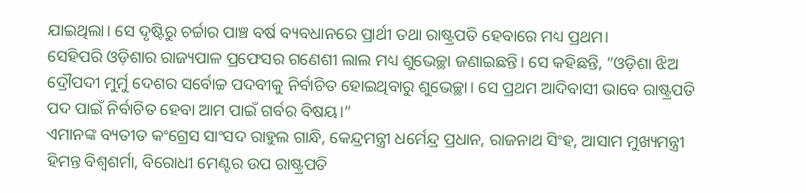ଯାଇଥିଲା। ସେ ଦୃଷ୍ଟିରୁ ଚର୍ଚ୍ଚାର ପାଞ୍ଚ ବର୍ଷ ବ୍ୟବଧାନରେ ପ୍ରାର୍ଥୀ ତଥା ରାଷ୍ଟ୍ରପତି ହେବାରେ ମଧ୍ୟ ପ୍ରଥମ।
ସେହିପରି ଓଡ଼ିଶାର ରାଜ୍ୟପାଳ ପ୍ରଫେସର ଗଣେଶୀ ଲାଲ ମଧ୍ୟ ଶୁଭେଚ୍ଛା ଜଣାଇଛନ୍ତି। ସେ କହିଛନ୍ତି, “ଓଡ଼ିଶା ଝିଅ ଦ୍ରୌପଦୀ ମୁର୍ମୁ ଦେଶର ସର୍ବୋଚ୍ଚ ପଦବୀକୁ ନିର୍ବାଚିତ ହୋଇଥିବାରୁ ଶୁଭେଚ୍ଛା। ସେ ପ୍ରଥମ ଆଦିବାସୀ ଭାବେ ରାଷ୍ଟ୍ରପତି ପଦ ପାଇଁ ନିର୍ବାଚିତ ହେବା ଆମ ପାଇଁ ଗର୍ବର ବିଷୟ।”
ଏମାନଙ୍କ ବ୍ୟତୀତ କଂଗ୍ରେସ ସାଂସଦ ରାହୁଲ ଗାନ୍ଧି, କେନ୍ଦ୍ରମନ୍ତ୍ରୀ ଧର୍ମେନ୍ଦ୍ର ପ୍ରଧାନ, ରାଜନାଥ ସିଂହ, ଆସାମ ମୁଖ୍ୟମନ୍ତ୍ରୀ ହିମନ୍ତ ବିଶ୍ୱଶର୍ମା, ବିରୋଧୀ ମେଣ୍ଟର ଉପ ରାଷ୍ଟ୍ରପତି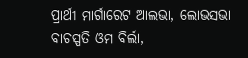ପ୍ରାର୍ଥୀ ମାର୍ଗାରେଟ ଆଲଭା, ଲୋଭସଭା ବାଚସ୍ପତି ଓମ ବିର୍ଲା,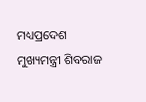ମଧ୍ୟପ୍ରଦେଶ ମୁଖ୍ୟମନ୍ତ୍ରୀ ଶିବରାଜ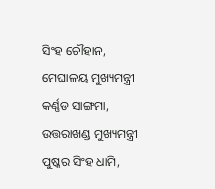ସିଂହ ଚୌହାନ, ମେଘାଳୟ ମୁଖ୍ୟମନ୍ତ୍ରୀ କର୍ଣ୍ଣଡ ସାଙ୍ଗମା, ଉତ୍ତରାଖଣ୍ଡ ମୁଖ୍ୟମନ୍ତ୍ରୀ ପୁଷ୍କର ସିଂହ ଧାମି,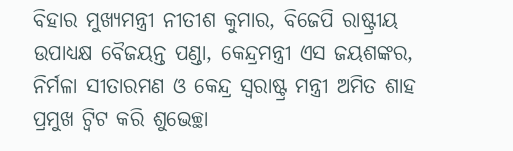ବିହାର ମୁଖ୍ୟମନ୍ତ୍ରୀ ନୀତୀଶ କୁମାର, ବିଜେପି ରାଷ୍ଟ୍ରୀୟ ଉପାଧ୍ୟକ୍ଷ ବୈଜୟନ୍ତ ପଣ୍ଡା, କେନ୍ଦ୍ରମନ୍ତ୍ରୀ ଏସ ଜୟଶଙ୍କର, ନିର୍ମଳା ସୀତାରମଣ ଓ କେନ୍ଦ୍ର ସ୍ୱରାଷ୍ଟ୍ର ମନ୍ତ୍ରୀ ଅମିତ ଶାହ ପ୍ରମୁଖ ଟ୍ୱିଟ କରି ଶୁଭେଚ୍ଛା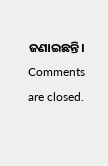ଜଣାଇଛନ୍ତି।
Comments are closed.